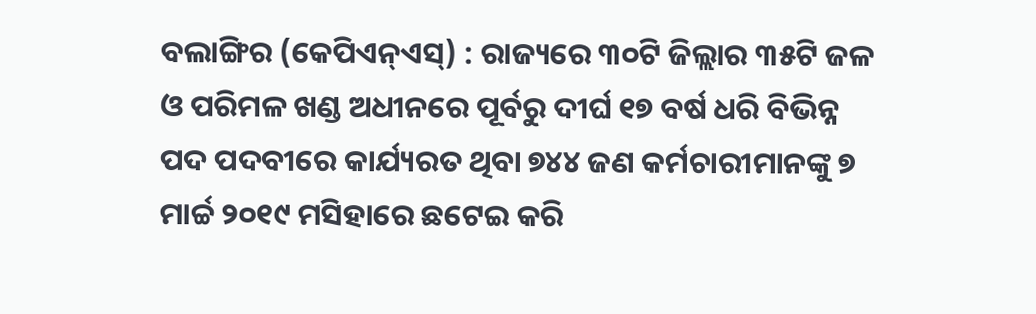ବଲାଙ୍ଗିର (କେପିଏନ୍ଏସ୍) : ରାଜ୍ୟରେ ୩୦ଟି ଜିଲ୍ଲାର ୩୫ଟି ଜଳ ଓ ପରିମଳ ଖଣ୍ଡ ଅଧୀନରେ ପୂର୍ବରୁ ଦୀର୍ଘ ୧୭ ବର୍ଷ ଧରି ବିଭିନ୍ନ ପଦ ପଦବୀରେ କାର୍ଯ୍ୟରତ ଥିବା ୭୪୪ ଜଣ କର୍ମଚାରୀମାନଙ୍କୁ ୭ ମାର୍ଚ୍ଚ ୨୦୧୯ ମସିହାରେ ଛଟେଇ କରି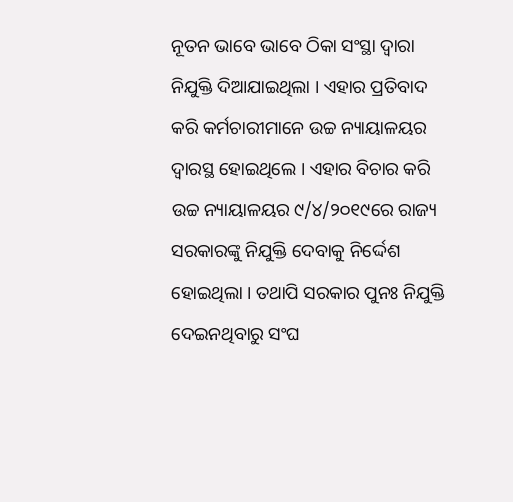ନୂତନ ଭାବେ ଭାବେ ଠିକା ସଂସ୍ଥା ଦ୍ୱାରା ନିଯୁକ୍ତି ଦିଆଯାଇଥିଲା । ଏହାର ପ୍ରତିବାଦ କରି କର୍ମଚାରୀମାନେ ଉଚ୍ଚ ନ୍ୟାୟାଳୟର ଦ୍ୱାରସ୍ଥ ହୋଇଥିଲେ । ଏହାର ବିଚାର କରି ଉଚ୍ଚ ନ୍ୟାୟାଳୟର ୯/୪/୨୦୧୯ରେ ରାଜ୍ୟ ସରକାରଙ୍କୁ ନିଯୁକ୍ତି ଦେବାକୁ ନିର୍ଦ୍ଦେଶ ହୋଇଥିଲା । ତଥାପି ସରକାର ପୁନଃ ନିଯୁକ୍ତି ଦେଇନଥିବାରୁ ସଂଘ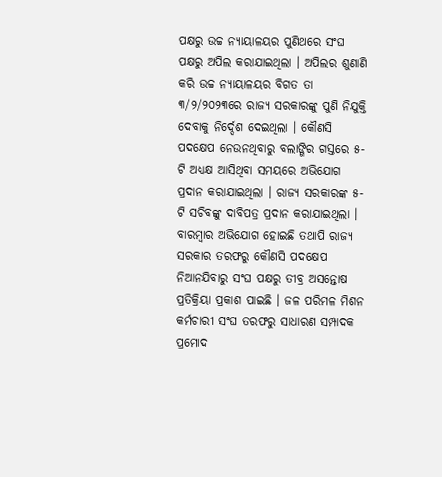ପକ୍ଷରୁ ଉଚ୍ଚ ନ୍ୟାୟାଳୟର ପୁଣିଥରେ ସଂଘ ପକ୍ଷରୁ ଅପିଲ କରାଯାଇଥିଲା । ଅପିଲର ଶୁଣାଣି କରି ଉଚ୍ଚ ନ୍ୟାୟାଳୟର ବିଗତ ତା ୩/୨/୨୦୨୩ରେ ରାଜ୍ୟ ସରକାରଙ୍କୁ ପୁଣି ନିଯୁକ୍ତି ଦେବାକୁ ନିର୍ଦ୍ଦେଶ ଦେଇଥିଲା । କୌଣସି ପଦକ୍ଷେପ ନେଉନଥିବାରୁ ବଲାଙ୍ଗିର ଗସ୍ତରେ ୫-ଟି ଅଧ୍ୟକ୍ଷ ଆସିଥିବା ସମୟରେ ଅଭିଯୋଗ ପ୍ରଦାନ କରାଯାଇଥିଲା । ରାଜ୍ୟ ସରକାରଙ୍କ ୫-ଟି ସଚିବଙ୍କୁ ଦାବିପତ୍ର ପ୍ରଦାନ କରାଯାଇଥିଲା । ବାରମ୍ବାର ଅଭିଯୋଗ ହୋଇଛି ତଥାପି ରାଜ୍ୟ ସରକାର ତରଫରୁ କୌଣସି ପଦକ୍ଷେପ ନିଆନଯିବାରୁ ସଂଘ ପକ୍ଷରୁ ତୀବ୍ର ଅସନ୍ତୋଷ ପ୍ରତିକ୍ରିୟା ପ୍ରକାଶ ପାଇଛି । ଜଳ ପରିମଳ ମିଶନ କର୍ମଚାରୀ ସଂଘ ତରଫରୁ ସାଧାରଣ ସମ୍ପାଦକ ପ୍ରମୋଦ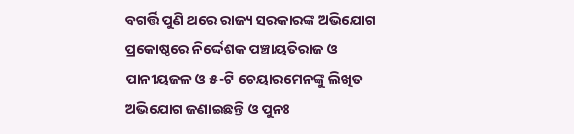ବଗର୍ତ୍ତି ପୁଣି ଥରେ ରାଜ୍ୟ ସରକାରଙ୍କ ଅଭିଯୋଗ ପ୍ରକୋଷ୍ଠରେ ନିର୍ଦ୍ଦେଶକ ପଞ୍ଚାୟତିରାଜ ଓ ପାନୀୟଜଳ ଓ ୫-ଟି ଚେୟାରମେନଙ୍କୁ ଲିଖିତ ଅଭିଯୋଗ ଜଣାଇଛନ୍ତି ଓ ପୁନଃ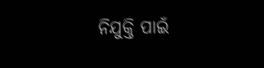ନିଯୁକ୍ତି ପାଇଁ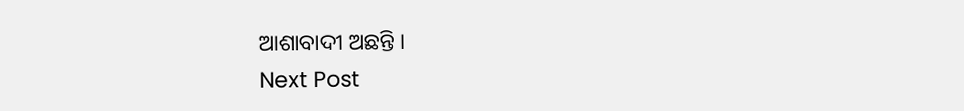ଆଶାବାଦୀ ଅଛନ୍ତି ।
Next Post